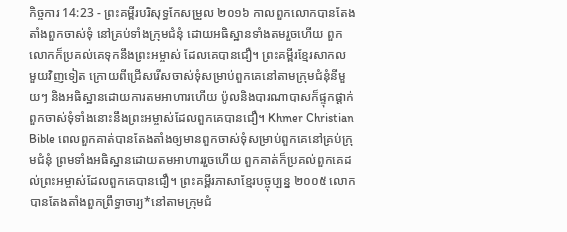កិច្ចការ 14:23 - ព្រះគម្ពីរបរិសុទ្ធកែសម្រួល ២០១៦ កាលពួកលោកបានតែងតាំងពួកចាស់ទុំ នៅគ្រប់ទាំងក្រុមជំនុំ ដោយអធិស្ឋានទាំងតមរួចហើយ ពួកលោកក៏ប្រគល់គេទុកនឹងព្រះអម្ចាស់ ដែលគេបានជឿ។ ព្រះគម្ពីរខ្មែរសាកល មួយវិញទៀត ក្រោយពីជ្រើសរើសចាស់ទុំសម្រាប់ពួកគេនៅតាមក្រុមជំនុំនីមួយៗ និងអធិស្ឋានដោយការតមអាហារហើយ ប៉ូលនិងបារណាបាសក៏ផ្ទុកផ្ដាក់ពួកចាស់ទុំទាំងនោះនឹងព្រះអម្ចាស់ដែលពួកគេបានជឿ។ Khmer Christian Bible ពេលពួកគាត់បានតែងតាំងឲ្យមានពួកចាស់ទុំសម្រាប់ពួកគេនៅគ្រប់ក្រុមជំនុំ ព្រមទាំងអធិស្ឋានដោយតមអាហាររួចហើយ ពួកគាត់ក៏ប្រគល់ពួកគេដល់ព្រះអម្ចាស់ដែលពួកគេបានជឿ។ ព្រះគម្ពីរភាសាខ្មែរបច្ចុប្បន្ន ២០០៥ លោកបានតែងតាំងពួកព្រឹទ្ធាចារ្យ*នៅតាមក្រុមជំ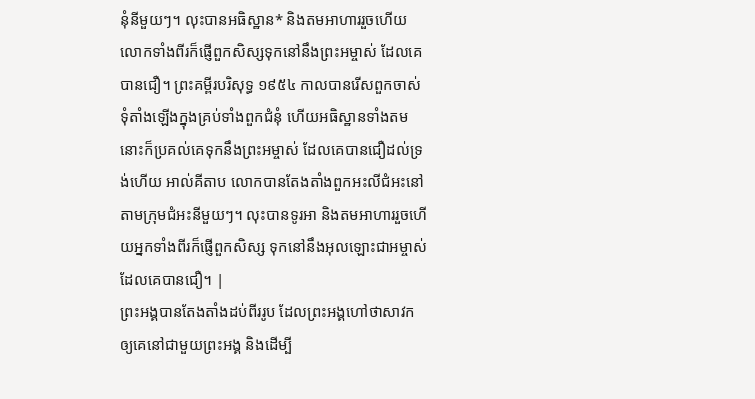នុំនីមួយៗ។ លុះបានអធិស្ឋាន* និងតមអាហាររួចហើយ លោកទាំងពីរក៏ផ្ញើពួកសិស្សទុកនៅនឹងព្រះអម្ចាស់ ដែលគេបានជឿ។ ព្រះគម្ពីរបរិសុទ្ធ ១៩៥៤ កាលបានរើសពួកចាស់ទុំតាំងឡើងក្នុងគ្រប់ទាំងពួកជំនុំ ហើយអធិស្ឋានទាំងតម នោះក៏ប្រគល់គេទុកនឹងព្រះអម្ចាស់ ដែលគេបានជឿដល់ទ្រង់ហើយ អាល់គីតាប លោកបានតែងតាំងពួកអះលីជំអះនៅតាមក្រុមជំអះនីមួយៗ។ លុះបានទូរអា និងតមអាហាររួចហើយអ្នកទាំងពីរក៏ផ្ញើពួកសិស្ស ទុកនៅនឹងអុលឡោះជាអម្ចាស់ដែលគេបានជឿ។ |
ព្រះអង្គបានតែងតាំងដប់ពីររូប ដែលព្រះអង្គហៅថាសាវក ឲ្យគេនៅជាមួយព្រះអង្គ និងដើម្បី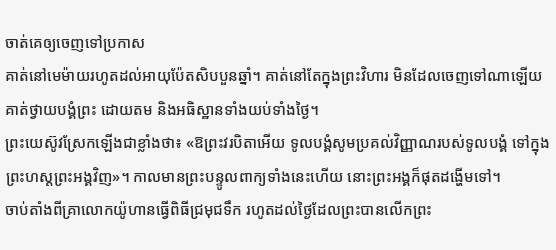ចាត់គេឲ្យចេញទៅប្រកាស
គាត់នៅមេម៉ាយរហូតដល់អាយុប៉ែតសិបបួនឆ្នាំ។ គាត់នៅតែក្នុងព្រះវិហារ មិនដែលចេញទៅណាឡើយ គាត់ថ្វាយបង្គំព្រះ ដោយតម និងអធិស្ឋានទាំងយប់ទាំងថ្ងៃ។
ព្រះយេស៊ូវស្រែកឡើងជាខ្លាំងថា៖ «ឱព្រះវរបិតាអើយ ទូលបង្គំសូមប្រគល់វិញ្ញាណរបស់ទូលបង្គំ ទៅក្នុងព្រះហស្តព្រះអង្គវិញ»។ កាលមានព្រះបន្ទូលពាក្យទាំងនេះហើយ នោះព្រះអង្គក៏ផុតដង្ហើមទៅ។
ចាប់តាំងពីគ្រាលោកយ៉ូហានធ្វើពិធីជ្រមុជទឹក រហូតដល់ថ្ងៃដែលព្រះបានលើកព្រះ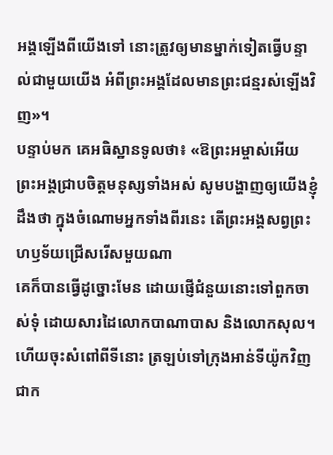អង្គឡើងពីយើងទៅ នោះត្រូវឲ្យមានម្នាក់ទៀតធ្វើបន្ទាល់ជាមួយយើង អំពីព្រះអង្គដែលមានព្រះជន្មរស់ឡើងវិញ»។
បន្ទាប់មក គេអធិស្ឋានទូលថា៖ «ឱព្រះអម្ចាស់អើយ ព្រះអង្គជ្រាបចិត្តមនុស្សទាំងអស់ សូមបង្ហាញឲ្យយើងខ្ញុំដឹងថា ក្នុងចំណោមអ្នកទាំងពីរនេះ តើព្រះអង្គសព្វព្រះហឫទ័យជ្រើសរើសមួយណា
គេក៏បានធ្វើដូច្នោះមែន ដោយផ្ញើជំនួយនោះទៅពួកចាស់ទុំ ដោយសារដៃលោកបាណាបាស និងលោកសុល។
ហើយចុះសំពៅពីទីនោះ ត្រឡប់ទៅក្រុងអាន់ទីយ៉ូកវិញ ជាក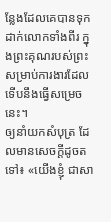ន្លែងដែលគេបានទុកដាក់លោកទាំងពីរ ក្នុងព្រះគុណរបស់ព្រះ សម្រាប់ការងារដែលទើបនឹងធ្វើសម្រេចនេះ។
ឲ្យនាំយកសំបុត្រ ដែលមានសេចក្ដីដូចតទៅ៖ «យើងខ្ញុំ ជាសា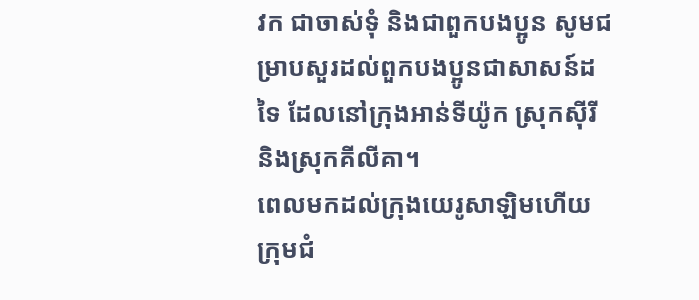វក ជាចាស់ទុំ និងជាពួកបងប្អូន សូមជម្រាបសួរដល់ពួកបងប្អូនជាសាសន៍ដទៃ ដែលនៅក្រុងអាន់ទីយ៉ូក ស្រុកស៊ីរី និងស្រុកគីលីគា។
ពេលមកដល់ក្រុងយេរូសាឡិមហើយ ក្រុមជំ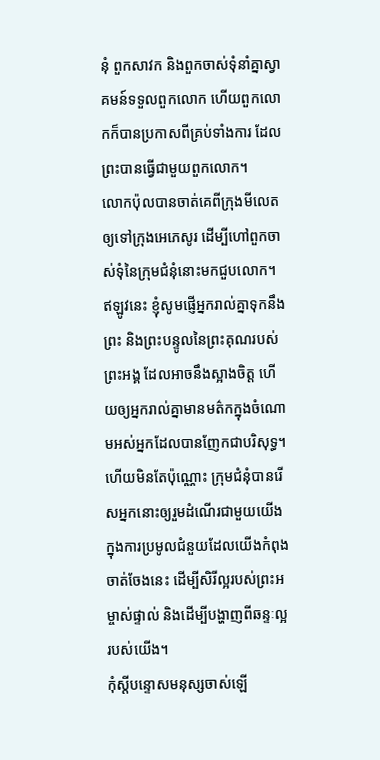នុំ ពួកសាវក និងពួកចាស់ទុំនាំគ្នាស្វាគមន៍ទទួលពួកលោក ហើយពួកលោកក៏បានប្រកាសពីគ្រប់ទាំងការ ដែលព្រះបានធ្វើជាមួយពួកលោក។
លោកប៉ុលបានចាត់គេពីក្រុងមីលេត ឲ្យទៅក្រុងអេភេសូរ ដើម្បីហៅពួកចាស់ទុំនៃក្រុមជំនុំនោះមកជួបលោក។
ឥឡូវនេះ ខ្ញុំសូមផ្ញើអ្នករាល់គ្នាទុកនឹងព្រះ និងព្រះបន្ទូលនៃព្រះគុណរបស់ព្រះអង្គ ដែលអាចនឹងស្អាងចិត្ត ហើយឲ្យអ្នករាល់គ្នាមានមត៌កក្នុងចំណោមអស់អ្នកដែលបានញែកជាបរិសុទ្ធ។
ហើយមិនតែប៉ុណ្ណោះ ក្រុមជំនុំបានរើសអ្នកនោះឲ្យរួមដំណើរជាមួយយើង ក្នុងការប្រមូលជំនួយដែលយើងកំពុងចាត់ចែងនេះ ដើម្បីសិរីល្អរបស់ព្រះអម្ចាស់ផ្ទាល់ និងដើម្បីបង្ហាញពីឆន្ទៈល្អរបស់យើង។
កុំស្តីបន្ទោសមនុស្សចាស់ឡើ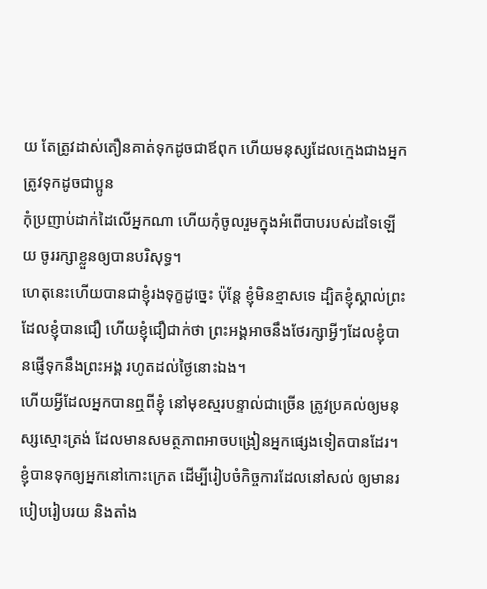យ តែត្រូវដាស់តឿនគាត់ទុកដូចជាឪពុក ហើយមនុស្សដែលក្មេងជាងអ្នក ត្រូវទុកដូចជាប្អូន
កុំប្រញាប់ដាក់ដៃលើអ្នកណា ហើយកុំចូលរួមក្នុងអំពើបាបរបស់ដទៃឡើយ ចូររក្សាខ្លួនឲ្យបានបរិសុទ្ធ។
ហេតុនេះហើយបានជាខ្ញុំរងទុក្ខដូច្នេះ ប៉ុន្ដែ ខ្ញុំមិនខ្មាសទេ ដ្បិតខ្ញុំស្គាល់ព្រះដែលខ្ញុំបានជឿ ហើយខ្ញុំជឿជាក់ថា ព្រះអង្គអាចនឹងថែរក្សាអ្វីៗដែលខ្ញុំបានផ្ញើទុកនឹងព្រះអង្គ រហូតដល់ថ្ងៃនោះឯង។
ហើយអ្វីដែលអ្នកបានឮពីខ្ញុំ នៅមុខស្មរបន្ទាល់ជាច្រើន ត្រូវប្រគល់ឲ្យមនុស្សស្មោះត្រង់ ដែលមានសមត្ថភាពអាចបង្រៀនអ្នកផ្សេងទៀតបានដែរ។
ខ្ញុំបានទុកឲ្យអ្នកនៅកោះក្រេត ដើម្បីរៀបចំកិច្ចការដែលនៅសល់ ឲ្យមានរបៀបរៀបរយ និងតាំង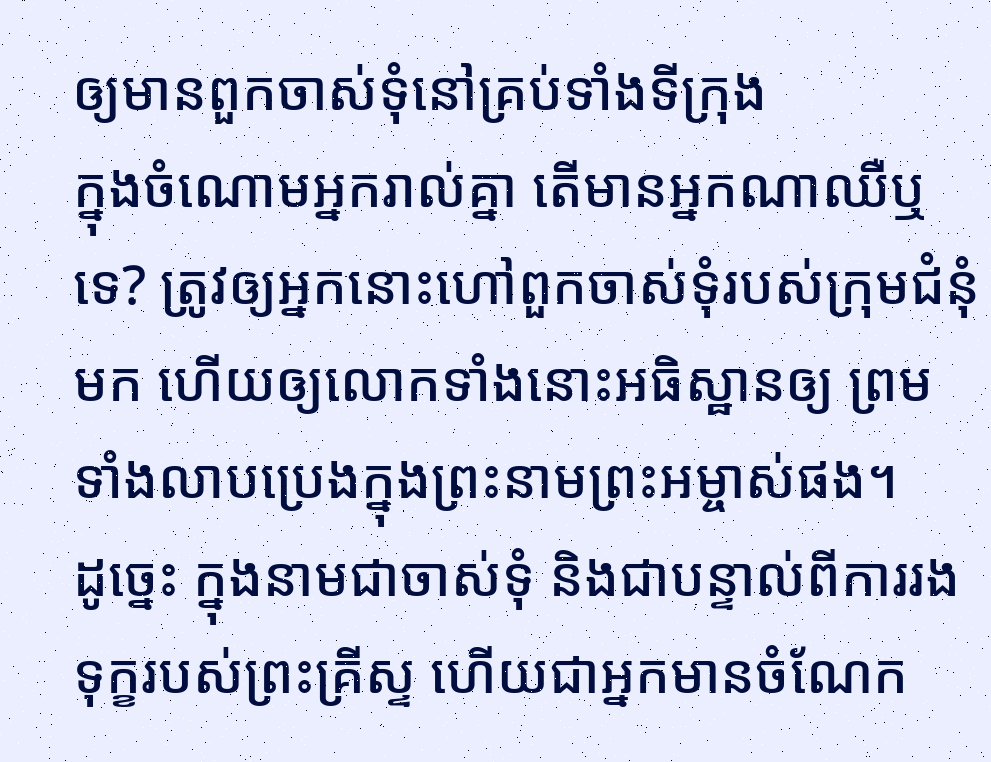ឲ្យមានពួកចាស់ទុំនៅគ្រប់ទាំងទីក្រុង
ក្នុងចំណោមអ្នករាល់គ្នា តើមានអ្នកណាឈឺឬទេ? ត្រូវឲ្យអ្នកនោះហៅពួកចាស់ទុំរបស់ក្រុមជំនុំមក ហើយឲ្យលោកទាំងនោះអធិស្ឋានឲ្យ ព្រមទាំងលាបប្រេងក្នុងព្រះនាមព្រះអម្ចាស់ផង។
ដូច្នេះ ក្នុងនាមជាចាស់ទុំ និងជាបន្ទាល់ពីការរងទុក្ខរបស់ព្រះគ្រីស្ទ ហើយជាអ្នកមានចំណែក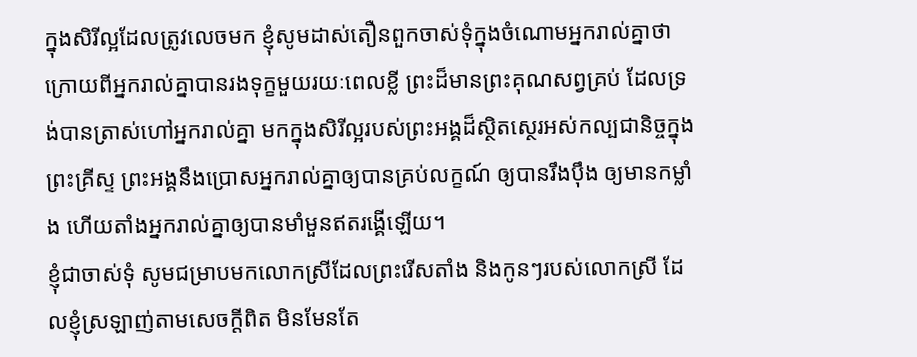ក្នុងសិរីល្អដែលត្រូវលេចមក ខ្ញុំសូមដាស់តឿនពួកចាស់ទុំក្នុងចំណោមអ្នករាល់គ្នាថា
ក្រោយពីអ្នករាល់គ្នាបានរងទុក្ខមួយរយៈពេលខ្លី ព្រះដ៏មានព្រះគុណសព្វគ្រប់ ដែលទ្រង់បានត្រាស់ហៅអ្នករាល់គ្នា មកក្នុងសិរីល្អរបស់ព្រះអង្គដ៏ស្ថិតស្ថេរអស់កល្បជានិច្ចក្នុងព្រះគ្រីស្ទ ព្រះអង្គនឹងប្រោសអ្នករាល់គ្នាឲ្យបានគ្រប់លក្ខណ៍ ឲ្យបានរឹងប៉ឹង ឲ្យមានកម្លាំង ហើយតាំងអ្នករាល់គ្នាឲ្យបានមាំមួនឥតរង្គើឡើយ។
ខ្ញុំជាចាស់ទុំ សូមជម្រាបមកលោកស្រីដែលព្រះរើសតាំង និងកូនៗរបស់លោកស្រី ដែលខ្ញុំស្រឡាញ់តាមសេចក្ដីពិត មិនមែនតែ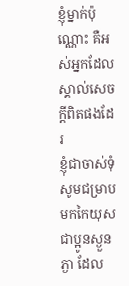ខ្ញុំម្នាក់ប៉ុណ្ណោះ គឺអស់អ្នកដែលស្គាល់សេចក្ដីពិតផងដែរ
ខ្ញុំជាចាស់ទុំ សូមជម្រាបមកកៃយុស ជាប្អូនស្ងួនភ្ងា ដែល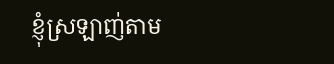ខ្ញុំស្រឡាញ់តាម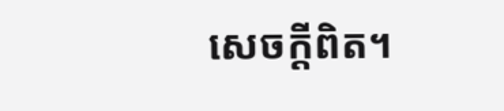សេចក្ដីពិត។